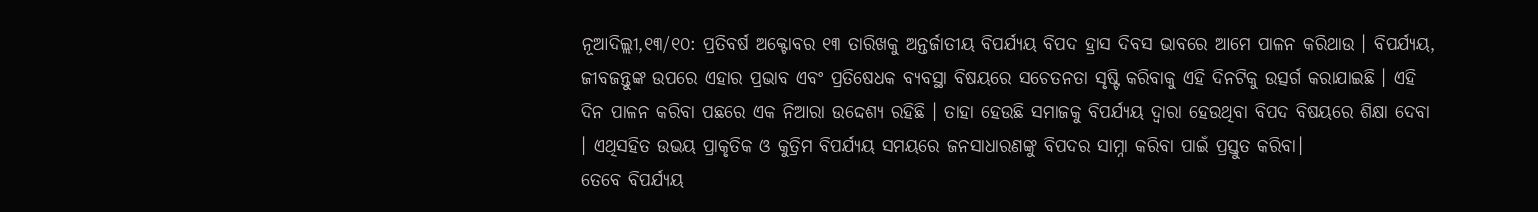ନୂଆଦିଲ୍ଲୀ,୧୩/୧୦: ପ୍ରତିବର୍ଷ ଅକ୍ଟୋବର ୧୩ ତାରିଖକୁ ଅନ୍ତର୍ଜାତୀୟ ବିପର୍ଯ୍ୟୟ ବିପଦ ହ୍ରାସ ଦିବସ ଭାବରେ ଆମେ ପାଳନ କରିଥାଉ । ବିପର୍ଯ୍ୟୟ, ଜୀବଜନ୍ତୁଙ୍କ ଉପରେ ଏହାର ପ୍ରଭାବ ଏବଂ ପ୍ରତିଷେଧକ ବ୍ୟବସ୍ଥା ବିଷୟରେ ସଚେତନତା ସୃଷ୍ଟି କରିବାକୁ ଏହି ଦିନଟିକୁ ଉତ୍ସର୍ଗ କରାଯାଇଛି । ଏହି ଦିନ ପାଳନ କରିବା ପଛରେ ଏକ ନିଆରା ଉଦ୍ଦେଶ୍ୟ ରହିଛି । ତାହା ହେଉଛି ସମାଜକୁ ବିପର୍ଯ୍ୟୟ ଦ୍ୱାରା ହେଉଥିବା ବିପଦ ବିଷୟରେ ଶିକ୍ଷା ଦେବା । ଏଥିସହିତ ଉଭୟ ପ୍ରାକୃତିକ ଓ କୁତ୍ରିମ ବିପର୍ଯ୍ୟୟ ସମୟରେ ଜନସାଧାରଣଙ୍କୁ ବିପଦର ସାମ୍ନା କରିବା ପାଇଁ ପ୍ରସ୍ତୁତ କରିବା।
ତେବେ ବିପର୍ଯ୍ୟୟ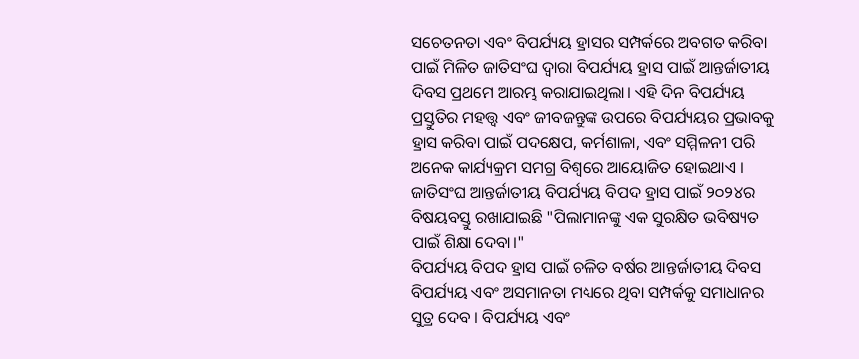ସଚେତନତା ଏବଂ ବିପର୍ଯ୍ୟୟ ହ୍ରାସର ସମ୍ପର୍କରେ ଅବଗତ କରିବା ପାଇଁ ମିଳିତ ଜାତିସଂଘ ଦ୍ୱାରା ବିପର୍ଯ୍ୟୟ ହ୍ରାସ ପାଇଁ ଆନ୍ତର୍ଜାତୀୟ ଦିବସ ପ୍ରଥମେ ଆରମ୍ଭ କରାଯାଇଥିଲା। ଏହି ଦିନ ବିପର୍ଯ୍ୟୟ ପ୍ରସ୍ତୁତିର ମହତ୍ତ୍ୱ ଏବଂ ଜୀବଜନ୍ତୁଙ୍କ ଉପରେ ବିପର୍ଯ୍ୟୟର ପ୍ରଭାବକୁ ହ୍ରାସ କରିବା ପାଇଁ ପଦକ୍ଷେପ, କର୍ମଶାଳା, ଏବଂ ସମ୍ମିଳନୀ ପରି ଅନେକ କାର୍ଯ୍ୟକ୍ରମ ସମଗ୍ର ବିଶ୍ୱରେ ଆୟୋଜିତ ହୋଇଥାଏ । ଜାତିସଂଘ ଆନ୍ତର୍ଜାତୀୟ ବିପର୍ଯ୍ୟୟ ବିପଦ ହ୍ରାସ ପାଇଁ ୨୦୨୪ର ବିଷୟବସ୍ତୁ ରଖାଯାଇଛି "ପିଲାମାନଙ୍କୁ ଏକ ସୁରକ୍ଷିତ ଭବିଷ୍ୟତ ପାଇଁ ଶିକ୍ଷା ଦେବା।"
ବିପର୍ଯ୍ୟୟ ବିପଦ ହ୍ରାସ ପାଇଁ ଚଳିତ ବର୍ଷର ଆନ୍ତର୍ଜାତୀୟ ଦିବସ ବିପର୍ଯ୍ୟୟ ଏବଂ ଅସମାନତା ମଧ୍ୟରେ ଥିବା ସମ୍ପର୍କକୁ ସମାଧାନର ସୁତ୍ର ଦେବ । ବିପର୍ଯ୍ୟୟ ଏବଂ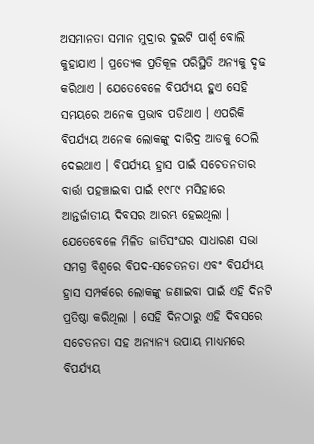ଅସମାନତା ସମାନ ମୁଦ୍ରାର ଦୁଇଟି ପାର୍ଶ୍ୱ ବୋଲି କୁହାଯାଏ । ପ୍ରତ୍ୟେକ ପ୍ରତିକୂଳ ପରିସ୍ଥିତି ଅନ୍ୟକୁ ଦୃଢ କରିଥାଏ । ଯେତେବେଳେ ବିପର୍ଯ୍ୟୟ ହୁଏ ସେହି ସମୟରେ ଅନେକ ପ୍ରଭାବ ପଡିଥାଏ । ଏପରିକି ବିପର୍ଯ୍ୟୟ ଅନେକ ଲୋକଙ୍କୁ ଦାରିଦ୍ର ଆଡକୁ ଠେଲି ଦେଇଥାଏ । ବିପର୍ଯ୍ୟୟ ହ୍ରାସ ପାଇଁ ସଚେତନତାର ବାର୍ତ୍ତା ପହଞ୍ଚାଇବା ପାଇଁ ୧୯୮୯ ମସିହାରେ ଆନ୍ତର୍ଜାତୀୟ ଦିବସର ଆରମ୍ଭ ହେଇଥିଲା । ଯେତେବେଳେ ମିଳିତ ଜାତିସଂଘର ସାଧାରଣ ସଭା ସମଗ୍ର ବିଶ୍ୱରେ ବିପଦ-ସଚେତନତା ଏବଂ ବିପର୍ଯ୍ୟୟ ହ୍ରାସ ସମ୍ପର୍କରେ ଲୋକଙ୍କୁ ଜଣାଇବା ପାଇଁ ଏହି ଦିନଟି ପ୍ରତିଷ୍ଠା କରିଥିଲା । ସେହି ଦିନଠାରୁ ଏହି ଦିବସରେ ସଚେତନତା ସହ ଅନ୍ୟାନ୍ୟ ଉପାୟ ମାଧ୍ୟମରେ ବିପର୍ଯ୍ୟୟ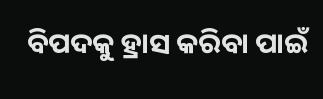ବିପଦକୁ ହ୍ରାସ କରିବା ପାଇଁ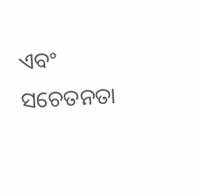ଏବଂ ସଚେତନତା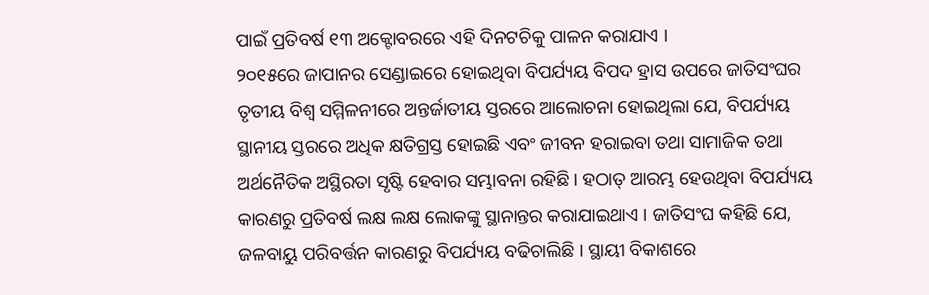ପାଇଁ ପ୍ରତିବର୍ଷ ୧୩ ଅକ୍ଟୋବରରେ ଏହି ଦିନଟଚିକୁ ପାଳନ କରାଯାଏ ।
୨୦୧୫ରେ ଜାପାନର ସେଣ୍ଡାଇରେ ହୋଇଥିବା ବିପର୍ଯ୍ୟୟ ବିପଦ ହ୍ରାସ ଉପରେ ଜାତିସଂଘର ତୃତୀୟ ବିଶ୍ୱ ସମ୍ମିଳନୀରେ ଅନ୍ତର୍ଜାତୀୟ ସ୍ତରରେ ଆଲୋଚନା ହୋଇଥିଲା ଯେ, ବିପର୍ଯ୍ୟୟ ସ୍ଥାନୀୟ ସ୍ତରରେ ଅଧିକ କ୍ଷତିଗ୍ରସ୍ତ ହୋଇଛି ଏବଂ ଜୀବନ ହରାଇବା ତଥା ସାମାଜିକ ତଥା ଅର୍ଥନୈତିକ ଅସ୍ଥିରତା ସୃଷ୍ଟି ହେବାର ସମ୍ଭାବନା ରହିଛି। ହଠାତ୍ ଆରମ୍ଭ ହେଉଥିବା ବିପର୍ଯ୍ୟୟ କାରଣରୁ ପ୍ରତିବର୍ଷ ଲକ୍ଷ ଲକ୍ଷ ଲୋକଙ୍କୁ ସ୍ଥାନାନ୍ତର କରାଯାଇଥାଏ । ଜାତିସଂଘ କହିଛି ଯେ, ଜଳବାୟୁ ପରିବର୍ତ୍ତନ କାରଣରୁ ବିପର୍ଯ୍ୟୟ ବଢିଚାଲିଛି । ସ୍ଥାୟୀ ବିକାଶରେ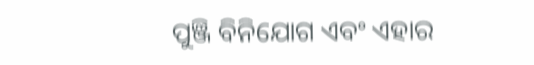ପୁଞ୍ଜି ବିନିଯୋଗ ଏବଂ ଏହାର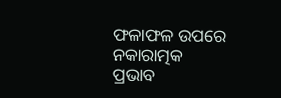ଫଳାଫଳ ଉପରେ ନକାରାତ୍ମକ ପ୍ରଭାବ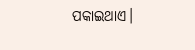ପକାଇଥାଏ।